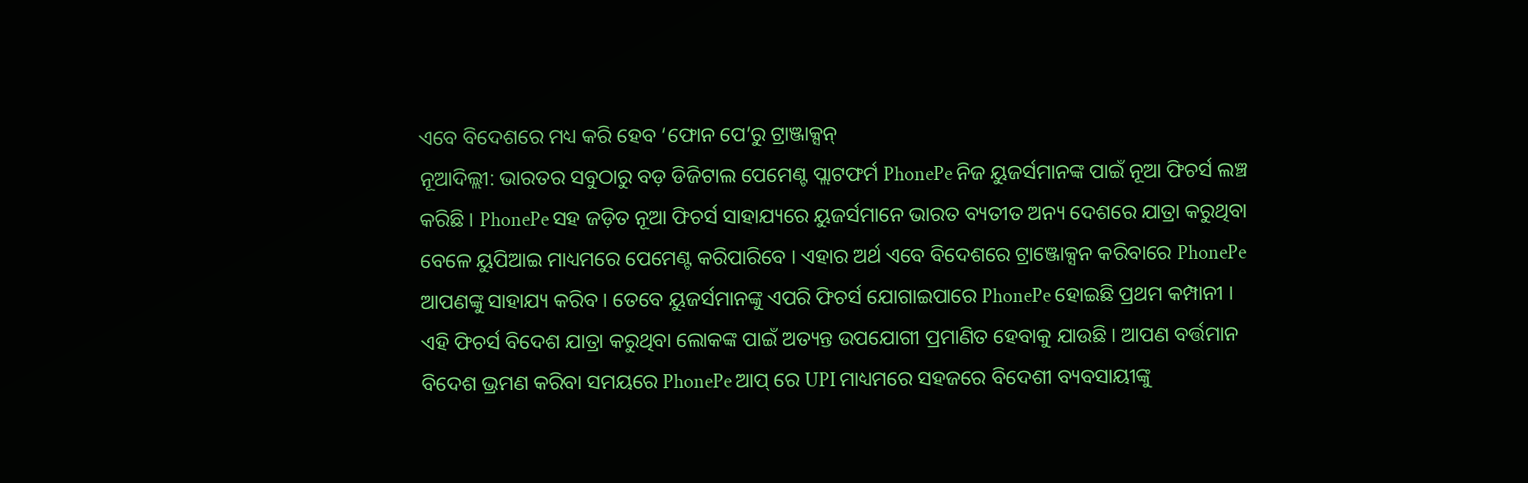ଏବେ ବିଦେଶରେ ମଧ୍ୟ କରି ହେବ ‘ଫୋନ ପେ’ରୁ ଟ୍ରାଞ୍ଜାକ୍ସନ୍
ନୂଆଦିଲ୍ଲୀ: ଭାରତର ସବୁଠାରୁ ବଡ଼ ଡିଜିଟାଲ ପେମେଣ୍ଟ ପ୍ଲାଟଫର୍ମ PhonePe ନିଜ ୟୁଜର୍ସମାନଙ୍କ ପାଇଁ ନୂଆ ଫିଚର୍ସ ଲଞ୍ଚ କରିଛି । PhonePe ସହ ଜଡ଼ିତ ନୂଆ ଫିଚର୍ସ ସାହାଯ୍ୟରେ ୟୁଜର୍ସମାନେ ଭାରତ ବ୍ୟତୀତ ଅନ୍ୟ ଦେଶରେ ଯାତ୍ରା କରୁଥିବା ବେଳେ ୟୁପିଆଇ ମାଧ୍ୟମରେ ପେମେଣ୍ଟ କରିପାରିବେ । ଏହାର ଅର୍ଥ ଏବେ ବିଦେଶରେ ଟ୍ରାଞ୍ଜୋକ୍ସନ କରିବାରେ PhonePe ଆପଣଙ୍କୁ ସାହାଯ୍ୟ କରିବ । ତେବେ ୟୁଜର୍ସମାନଙ୍କୁ ଏପରି ଫିଚର୍ସ ଯୋଗାଇପାରେ PhonePe ହୋଇଛି ପ୍ରଥମ କମ୍ପାନୀ ।
ଏହି ଫିଚର୍ସ ବିଦେଶ ଯାତ୍ରା କରୁଥିବା ଲୋକଙ୍କ ପାଇଁ ଅତ୍ୟନ୍ତ ଉପଯୋଗୀ ପ୍ରମାଣିତ ହେବାକୁ ଯାଉଛି । ଆପଣ ବର୍ତ୍ତମାନ ବିଦେଶ ଭ୍ରମଣ କରିବା ସମୟରେ PhonePe ଆପ୍ ରେ UPI ମାଧ୍ୟମରେ ସହଜରେ ବିଦେଶୀ ବ୍ୟବସାୟୀଙ୍କୁ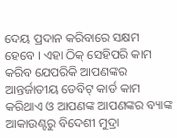ଦେୟ ପ୍ରଦାନ କରିବାରେ ସକ୍ଷମ ହେବେ । ଏହା ଠିକ୍ ସେହିପରି କାମ କରିବ ଯେପରିକି ଆପଣଙ୍କର ଆନ୍ତର୍ଜାତୀୟ ଡେବିଟ୍ କାର୍ଡ କାମ କରିଥାଏ ଓ ଆପଣଙ୍କ ଆପଣଙ୍କର ବ୍ୟାଙ୍କ ଆକାଉଣ୍ଟରୁ ବିଦେଶୀ ମୁଦ୍ରା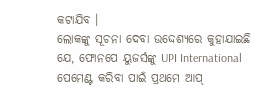କଟାଯିବ ।
ଲୋକଙ୍କୁ ସୂଚନା ଦେବା ଉଦ୍ଦେଶ୍ୟରେ କୁହାଯାଇଛି ଯେ, ଫୋନପେ ୟୁଜର୍ସଙ୍କୁ UPI International ପେମେଣ୍ଟ କରିବା ପାଇଁ ପ୍ରଥମେ ଆପ୍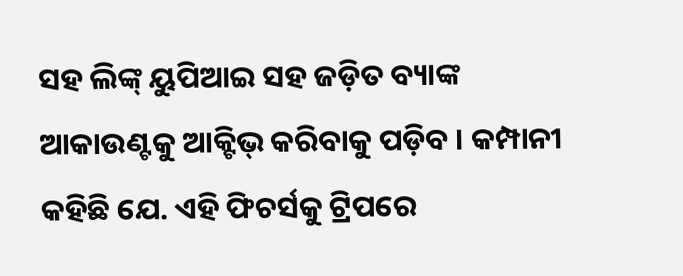ସହ ଲିଙ୍କ୍ ୟୁପିଆଇ ସହ ଜଡ଼ିତ ବ୍ୟାଙ୍କ ଆକାଉଣ୍ଟକୁ ଆକ୍ଟିଭ୍ କରିବାକୁ ପଡ଼ିବ । କମ୍ପାନୀ କହିଛି ଯେ. ଏହି ଫିଚର୍ସକୁ ଟ୍ରିପରେ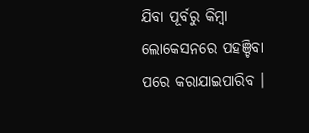ଯିବା ପୂର୍ବରୁ କିମ୍ବା ଲୋକେସନରେ ପହଞ୍ଚିବା ପରେ କରାଯାଇପାରିବ ।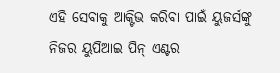ଏହି ସେବାକୁ ଆକ୍ଟିଭ କରିବା ପାଇଁ ୟୁଜର୍ସଙ୍କୁ ନିଜର ୟୁପିଆଇ ପିନ୍ ଏଣ୍ଟର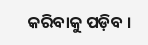କରିବାକୁ ପଡ଼ିବ ।